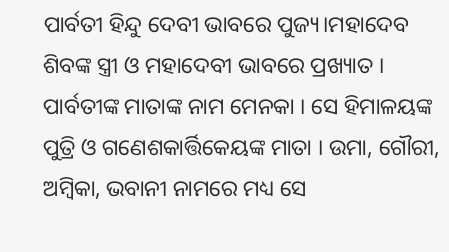ପାର୍ବତୀ ହିନ୍ଦୁ ଦେବୀ ଭାବରେ ପୁଜ୍ୟ।ମହାଦେବ ଶିବଙ୍କ ସ୍ତ୍ରୀ ଓ ମହାଦେବୀ ଭାବରେ ପ୍ରଖ୍ୟାତ । ପାର୍ବତୀଙ୍କ ମାତାଙ୍କ ନାମ ମେନକା । ସେ ହିମାଳୟଙ୍କ ପୁତ୍ରି ଓ ଗଣେଶକାର୍ତ୍ତିକେୟଙ୍କ ମାତା । ଉମା, ଗୌରୀ, ଅମ୍ବିକା, ଭବାନୀ ନାମରେ ମଧ୍ୟ ସେ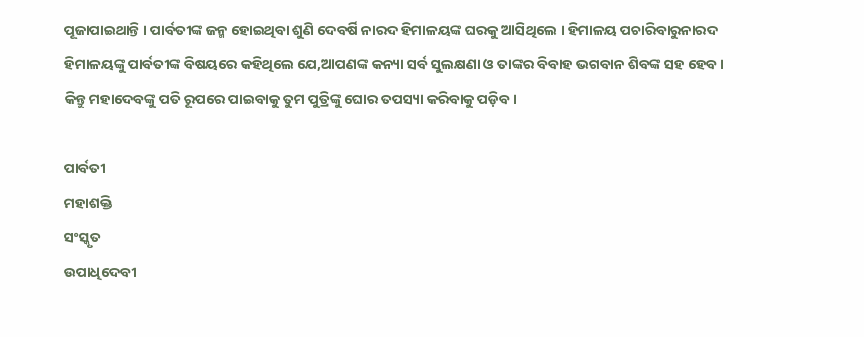ପୂଜାପାଇଥାନ୍ତି । ପାର୍ବତୀଙ୍କ ଜନ୍ମ ହୋଇଥିବା ଶୁଣି ଦେବର୍ଷି ନାରଦ ହିମାଳୟଙ୍କ ଘରକୁ ଆସିଥିଲେ । ହିମାଳୟ ପଚାରିବାରୁନାରଦ ହିମାଳୟଙ୍କୁ ପାର୍ବତୀଙ୍କ ବିଷୟରେ କହିଥିଲେ ଯେ,ଆପଣଙ୍କ କନ୍ୟା ସର୍ବ ସୁଲକ୍ଷଣା ଓ ତାଙ୍କର ବିବାହ ଭଗବାନ ଶିବଙ୍କ ସହ ହେବ । କିନ୍ତୁ ମହାଦେବଙ୍କୁ ପତି ରୂପରେ ପାଇବାକୁ ତୁମ ପୁତ୍ରିଙ୍କୁ ଘୋର ତପସ୍ୟା କରିବାକୁ ପଡ଼ିବ।

ପାର୍ବତୀ
ମହାଶକ୍ତି
ସଂସ୍କୃତ
ଉପାଧିଦେବୀ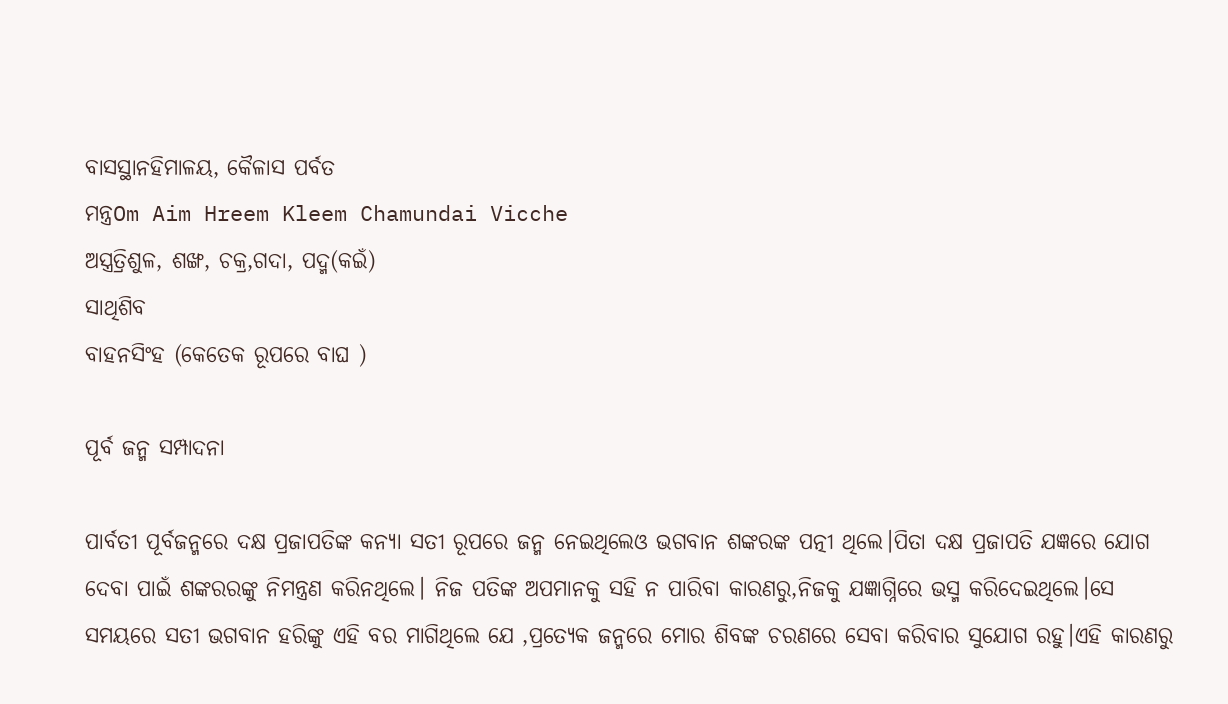ବାସସ୍ଥାନହିମାଳୟ, କୈଳାସ ପର୍ବତ
ମନ୍ତ୍ରOm Aim Hreem Kleem Chamundai Vicche
ଅସ୍ତ୍ରତ୍ରିଶୁଳ, ଶଙ୍ଖ, ଚକ୍ର,ଗଦା, ପଦ୍ମ(କଇଁ)
ସାଥିଶିବ
ବାହନସିଂହ (କେତେକ ରୂପରେ ବାଘ )

ପୂର୍ବ ଜନ୍ମ ସମ୍ପାଦନା

ପାର୍ବତୀ ପୂର୍ବଜନ୍ମରେ ଦକ୍ଷ ପ୍ରଜାପତିଙ୍କ କନ୍ୟା ସତୀ ରୂପରେ ଜନ୍ମ ନେଇଥିଲେଓ ଭଗବାନ ଶଙ୍କରଙ୍କ ପତ୍ନୀ ଥିଲେ।ପିତା ଦକ୍ଷ ପ୍ରଜାପତି ଯଜ୍ଞରେ ଯୋଗ ଦେବା ପାଇଁ ଶଙ୍କରରଙ୍କୁ ନିମନ୍ତ୍ରଣ କରିନଥିଲେ। ନିଜ ପତିଙ୍କ ଅପମାନକୁ ସହି ନ ପାରିବା କାରଣରୁ,ନିଜକୁ ଯଜ୍ଞାଗ୍ନିରେ ଭସ୍ମ କରିଦେଇଥିଲେ।ସେ ସମୟରେ ସତୀ ଭଗବାନ ହରିଙ୍କୁ ଏହି ବର ମାଗିଥିଲେ ଯେ ,ପ୍ରତ୍ୟେକ ଜନ୍ମରେ ମୋର ଶିବଙ୍କ ଚରଣରେ ସେବା କରିବାର ସୁଯୋଗ ରହୁ।ଏହି କାରଣରୁ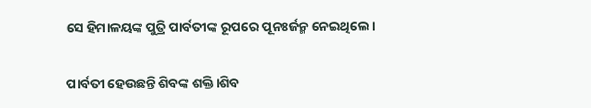ସେ ହିମାଳୟଙ୍କ ପୁତ୍ରି ପାର୍ବତୀଙ୍କ ରୂପରେ ପୂନଃର୍ଜନ୍ମ ନେଇଥିଲେ।

ପାର୍ବତୀ ହେଉଛନ୍ତି ଶିବଙ୍କ ଶକ୍ତି।ଶିବ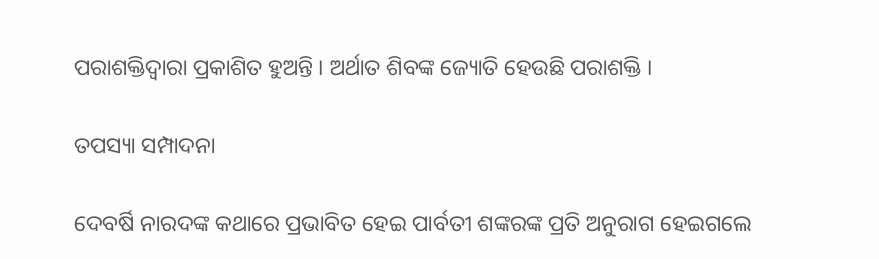ପରାଶକ୍ତିଦ୍ୱାରା ପ୍ରକାଶିତ ହୁଅନ୍ତି । ଅର୍ଥାତ ଶିବଙ୍କ ଜ୍ୟୋତି ହେଉଛି ପରାଶକ୍ତି ।

ତପସ୍ୟା ସମ୍ପାଦନା

ଦେବର୍ଷି ନାରଦଙ୍କ କଥାରେ ପ୍ରଭାବିତ ହେଇ ପାର୍ବତୀ ଶଙ୍କରଙ୍କ ପ୍ରତି ଅନୁରାଗ ହେଇଗଲେ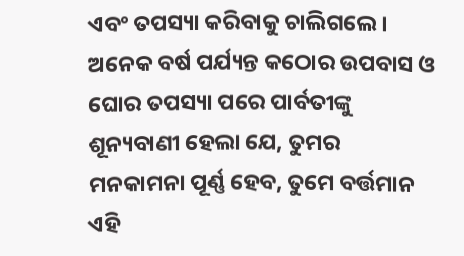ଏବଂ ତପସ୍ୟା କରିବାକୁ ଚାଲିଗଲେ । ଅନେକ ବର୍ଷ ପର୍ଯ୍ୟନ୍ତ କଠୋର ଉପବାସ ଓ ଘୋର ତପସ୍ୟା ପରେ ପାର୍ବତୀଙ୍କୁ ଶୂନ୍ୟବାଣୀ ହେଲା ଯେ, ତୁମର ମନକାମନା ପୂର୍ଣ୍ଣ ହେବ, ତୁମେ ବର୍ତ୍ତମାନ ଏହି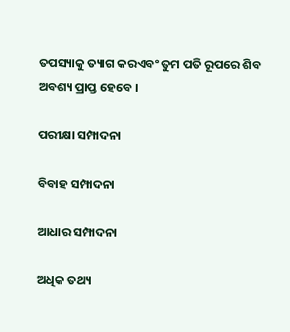ତପସ୍ୟାକୁ ତ୍ୟାଗ କରଏବଂ ତୁମ ପତି ରୂପରେ ଶିବ ଅବଶ୍ୟ ପ୍ରାପ୍ତ ହେବେ ।

ପରୀକ୍ଷା ସମ୍ପାଦନା

ବିବାହ ସମ୍ପାଦନା

ଆଧାର ସମ୍ପାଦନା

ଅଧିକ ତଥ୍ୟ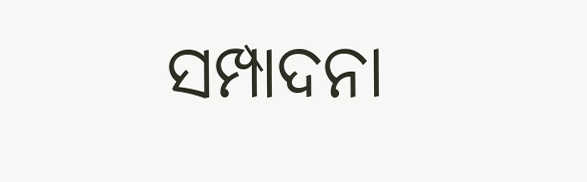ସମ୍ପାଦନା